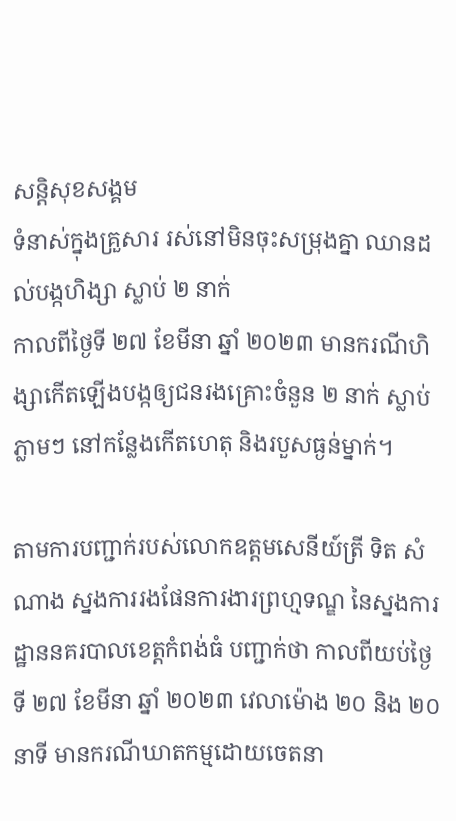សន្តិសុខសង្គម
ទំនាស់ក្នុងគ្រួសារ រស់នៅមិនចុះសម្រុងគ្នា ឈានដល់បង្កហិង្សា ស្លាប់ ២ នាក់
កាលពីថ្ងៃទី ២៧ ខែមីនា ឆ្នាំ ២០២៣ មានករណីហិង្សាកើតឡើងបង្កឲ្យជនរងគ្រោះចំនួន ២ នាក់ ស្លាប់ភ្លាមៗ នៅកន្លែងកើតហេតុ និងរបួសធ្ងន់ម្នាក់។

តាមការបញ្ជាក់របស់លោកឧត្ដមសេនីយ៍ត្រី ទិត សំណាង ស្នងការរងផែនការងារព្រហ្មទណ្ឌ នៃស្នងការដ្ឋាននគរបាលខេត្តកំពង់ធំ បញ្ជាក់ថា កាលពីយប់ថ្ងៃទី ២៧ ខែមីនា ឆ្នាំ ២០២៣ វេលាម៉ោង ២០ និង ២០ នាទី មានករណីឃាតកម្មដោយចេតនា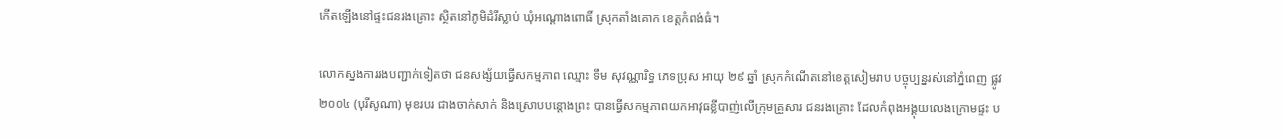កើតឡើងនៅផ្ទះជនរងគ្រោះ ស្ថិតនៅភូមិដំរីស្លាប់ ឃុំអណ្តោងពោធិ៍ ស្រុកតាំងគោក ខេត្តកំពង់ធំ។

លោកស្នងការរងបញ្ជាក់ទៀតថា ជនសង្ស័យធ្វើសកម្មភាព ឈ្មោះ ទឹម សុវណ្ណារិទ្ធ ភេទប្រុស អាយុ ២៩ ឆ្នាំ ស្រុកកំណើតនៅខេត្តសៀមរាប បច្ចុប្បន្នរស់នៅភ្នំពេញ ផ្លូវ ២០០៤ (បុរីសូណា) មុខរបរ ជាងចាក់សាក់ និងស្រោបបន្តោងព្រះ បានធ្វើសកម្មភាពយកអាវុធខ្លីបាញ់លើក្រុមគ្រួសារ ជនរងគ្រោះ ដែលកំពុងអង្គុយលេងក្រោមផ្ទះ ប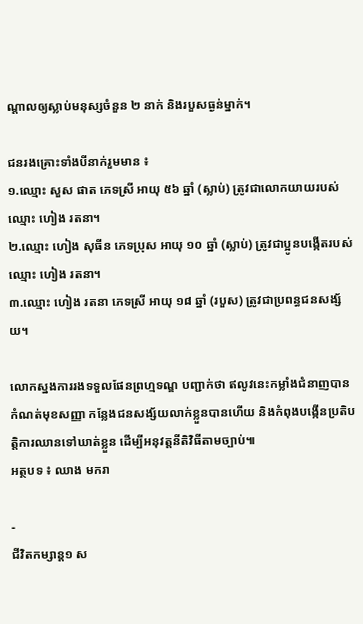ណ្ដាលឲ្យស្លាប់មនុស្សចំនួន ២ នាក់ និងរបួសធ្ងន់ម្នាក់។

ជនរងគ្រោះទាំងបីនាក់រួមមាន ៖
១.ឈ្មោះ សួស ផាត ភេទស្រី អាយុ ៥៦ ឆ្នាំ (ស្លាប់) ត្រូវជាលោកយាយរបស់ឈ្មោះ ហៀង រតនា។
២.ឈ្មោះ ហៀង សុធីន ភេទប្រុស អាយុ ១០ ឆ្នាំ (ស្លាប់) ត្រូវជាប្អូនបង្កើតរបស់ឈ្មោះ ហៀង រតនា។
៣.ឈ្មោះ ហៀង រតនា ភេទស្រី អាយុ ១៨ ឆ្នាំ (របួស) ត្រូវជាប្រពន្ធជនសង្ស័យ។

លោកស្នងការរងទទួលផែនព្រហ្មទណ្ឌ បញ្ជាក់ថា ឥលូវនេះកម្លាំងជំនាញបានកំណត់មុខសញ្ញា កន្លែងជនសង្ស័យលាក់ខ្លួនបានហើយ និងកំពុងបង្កើនប្រតិបត្តិការឈានទៅឃាត់ខ្លួន ដើម្បីអនុវត្តនីតិវិធីតាមច្បាប់៕
អត្ថបទ ៖ ឈាង មករា

-
ជីវិតកម្សាន្ដ១ ស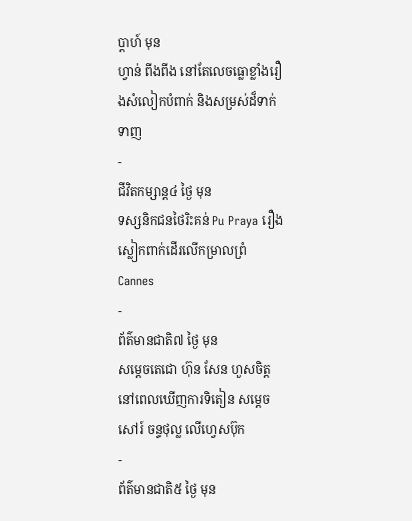ប្តាហ៍ មុន
ហ្វាន់ ពីងពីង នៅតែលេចធ្លោខ្លាំងរឿងសំលៀកបំពាក់ និងសម្រស់ដ៏ទាក់ទាញ
-
ជីវិតកម្សាន្ដ៤ ថ្ងៃ មុន
ទស្សនិកជនថៃរិះគន់ Pu Praya រឿងស្លៀកពាក់ដើរលើកម្រាលព្រំ Cannes
-
ព័ត៌មានជាតិ៧ ថ្ងៃ មុន
សម្ដេចតេជោ ហ៊ុន សែន ហួសចិត្តនៅពេលឃើញការទិតៀន សម្តេច សៅរ៍ ចន្ទថុល្ល លើហ្វេសប៊ុក
-
ព័ត៌មានជាតិ៥ ថ្ងៃ មុន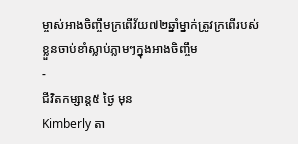ម្ចាស់អាងចិញ្ចឹមក្រពើវ័យ៧២ឆ្នាំម្នាក់ត្រូវក្រពើរបស់ខ្លួនចាប់ខាំស្លាប់ភ្លាមៗក្នុងអាងចិញ្ចឹម
-
ជីវិតកម្សាន្ដ៥ ថ្ងៃ មុន
Kimberly តា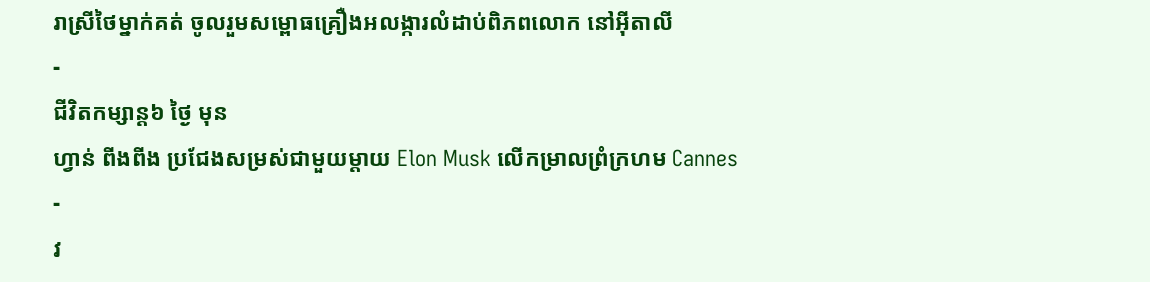រាស្រីថៃម្នាក់គត់ ចូលរួមសម្ពោធគ្រឿងអលង្ការលំដាប់ពិភពលោក នៅអ៊ីតាលី
-
ជីវិតកម្សាន្ដ៦ ថ្ងៃ មុន
ហ្វាន់ ពីងពីង ប្រជែងសម្រស់ជាមួយម្តាយ Elon Musk លើកម្រាលព្រំក្រហម Cannes
-
វ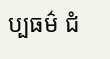ប្បធម៌ ជំ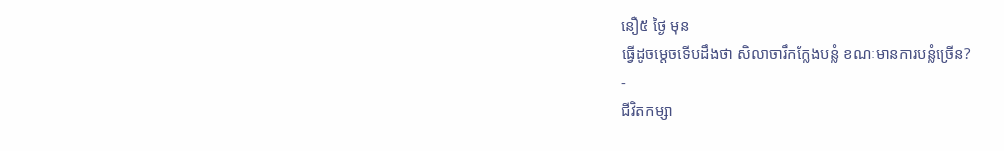នឿ៥ ថ្ងៃ មុន
ធ្វើដូចម្ដេចទើបដឹងថា សិលាចារឹកក្លែងបន្លំ ខណៈមានការបន្លំច្រើន?
-
ជីវិតកម្សា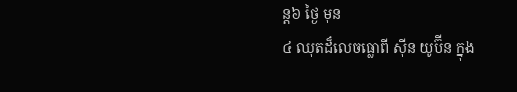ន្ដ៦ ថ្ងៃ មុន
៤ ឈុតដ៏លេចធ្លោពី ស៊ីន យូប៊ីន ក្នុង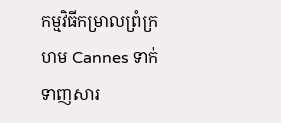កម្មវិធីកម្រាលព្រំក្រហម Cannes ទាក់ទាញសារ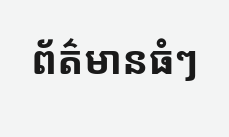ព័ត៌មានធំៗ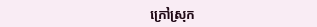ក្រៅស្រុក